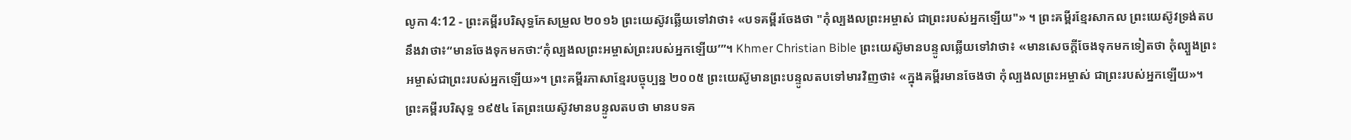លូកា 4:12 - ព្រះគម្ពីរបរិសុទ្ធកែសម្រួល ២០១៦ ព្រះយេស៊ូវឆ្លើយទៅវាថា៖ «បទគម្ពីរចែងថា "កុំល្បងលព្រះអម្ចាស់ ជាព្រះរបស់អ្នកឡើយ"» ។ ព្រះគម្ពីរខ្មែរសាកល ព្រះយេស៊ូវទ្រង់តបនឹងវាថា៖“មានចែងទុកមកថា:‘កុំល្បងលព្រះអម្ចាស់ព្រះរបស់អ្នកឡើយ’”។ Khmer Christian Bible ព្រះយេស៊ូមានបន្ទូលឆ្លើយទៅវាថា៖ «មានសេចក្ដីចែងទុកមកទៀតថា កុំល្បួងព្រះអម្ចាស់ជាព្រះរបស់អ្នកឡើយ»។ ព្រះគម្ពីរភាសាខ្មែរបច្ចុប្បន្ន ២០០៥ ព្រះយេស៊ូមានព្រះបន្ទូលតបទៅមារវិញថា៖ «ក្នុងគម្ពីរមានចែងថា កុំល្បងលព្រះអម្ចាស់ ជាព្រះរបស់អ្នកឡើយ»។ ព្រះគម្ពីរបរិសុទ្ធ ១៩៥៤ តែព្រះយេស៊ូវមានបន្ទូលតបថា មានបទគ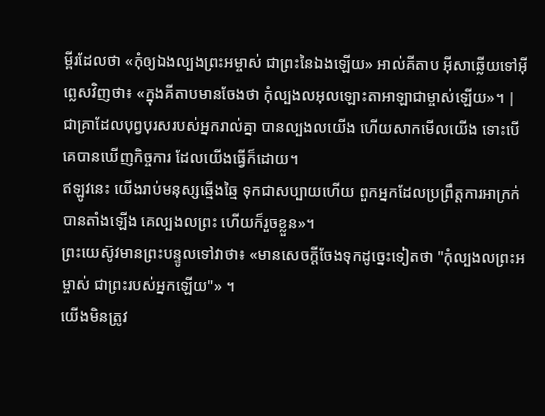ម្ពីរដែលថា «កុំឲ្យឯងល្បងព្រះអម្ចាស់ ជាព្រះនៃឯងឡើយ» អាល់គីតាប អ៊ីសាឆ្លើយទៅអ៊ីព្លេសវិញថា៖ «ក្នុងគីតាបមានចែងថា កុំល្បងលអុលឡោះតាអាឡាជាម្ចាស់ឡើយ»។ |
ជាគ្រាដែលបុព្វបុរសរបស់អ្នករាល់គ្នា បានល្បងលយើង ហើយសាកមើលយើង ទោះបើគេបានឃើញកិច្ចការ ដែលយើងធ្វើក៏ដោយ។
ឥឡូវនេះ យើងរាប់មនុស្សឆ្មើងឆ្មៃ ទុកជាសប្បាយហើយ ពួកអ្នកដែលប្រព្រឹត្តការអាក្រក់បានតាំងឡើង គេល្បងលព្រះ ហើយក៏រួចខ្លួន»។
ព្រះយេស៊ូវមានព្រះបន្ទូលទៅវាថា៖ «មានសេចក្តីចែងទុកដូច្នេះទៀតថា "កុំល្បងលព្រះអម្ចាស់ ជាព្រះរបស់អ្នកឡើយ"» ។
យើងមិនត្រូវ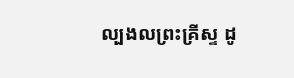ល្បងលព្រះគ្រីស្ទ ដូ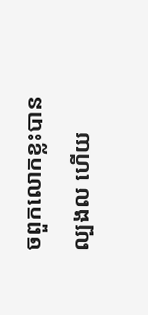ចពួកលោកខ្លះបានល្បងល ហើយ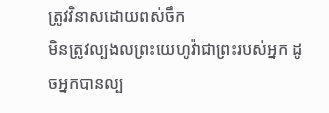ត្រូវវិនាសដោយពស់ចឹក
មិនត្រូវល្បងលព្រះយេហូវ៉ាជាព្រះរបស់អ្នក ដូចអ្នកបានល្ប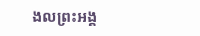ងលព្រះអង្គ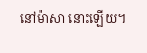នៅម៉ាសា នោះឡើយ។